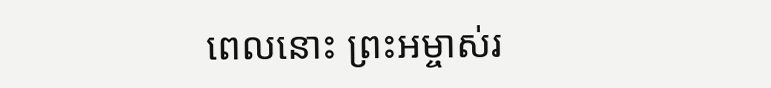ពេលនោះ ព្រះអម្ចាស់រ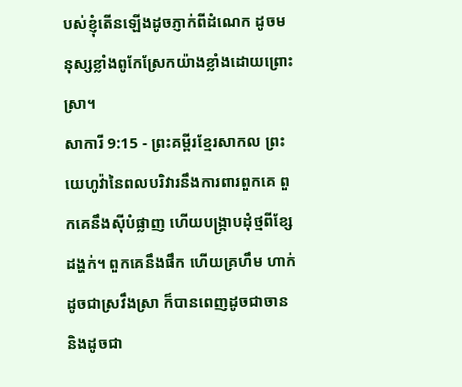បស់ខ្ញុំតើនឡើងដូចភ្ញាក់ពីដំណេក ដូចមនុស្សខ្លាំងពូកែស្រែកយ៉ាងខ្លាំងដោយព្រោះស្រា។
សាការី 9:15 - ព្រះគម្ពីរខ្មែរសាកល ព្រះយេហូវ៉ានៃពលបរិវារនឹងការពារពួកគេ ពួកគេនឹងស៊ីបំផ្លាញ ហើយបង្ក្រាបដុំថ្មពីខ្សែដង្ហក់។ ពួកគេនឹងផឹក ហើយគ្រហឹម ហាក់ដូចជាស្រវឹងស្រា ក៏បានពេញដូចជាចាន និងដូចជា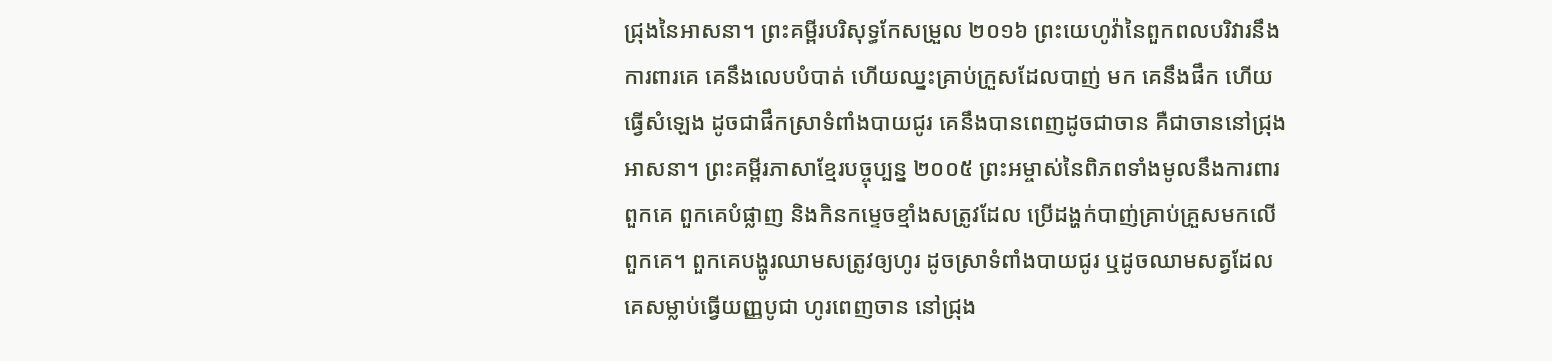ជ្រុងនៃអាសនា។ ព្រះគម្ពីរបរិសុទ្ធកែសម្រួល ២០១៦ ព្រះយេហូវ៉ានៃពួកពលបរិវារនឹងការពារគេ គេនឹងលេបបំបាត់ ហើយឈ្នះគ្រាប់ក្រួសដែលបាញ់ មក គេនឹងផឹក ហើយធ្វើសំឡេង ដូចជាផឹកស្រាទំពាំងបាយជូរ គេនឹងបានពេញដូចជាចាន គឺជាចាននៅជ្រុងអាសនា។ ព្រះគម្ពីរភាសាខ្មែរបច្ចុប្បន្ន ២០០៥ ព្រះអម្ចាស់នៃពិភពទាំងមូលនឹងការពារពួកគេ ពួកគេបំផ្លាញ និងកិនកម្ទេចខ្មាំងសត្រូវដែល ប្រើដង្ហក់បាញ់គ្រាប់គ្រួសមកលើពួកគេ។ ពួកគេបង្ហូរឈាមសត្រូវឲ្យហូរ ដូចស្រាទំពាំងបាយជូរ ឬដូចឈាមសត្វដែលគេសម្លាប់ធ្វើយញ្ញបូជា ហូរពេញចាន នៅជ្រុង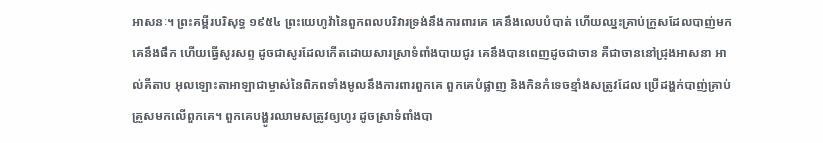អាសនៈ។ ព្រះគម្ពីរបរិសុទ្ធ ១៩៥៤ ព្រះយេហូវ៉ានៃពួកពលបរិវារទ្រង់នឹងការពារគេ គេនឹងលេបបំបាត់ ហើយឈ្នះគ្រាប់ក្រួសដែលបាញ់មក គេនឹងផឹក ហើយធ្វើសូរសព្ទ ដូចជាសូរដែលកើតដោយសារស្រាទំពាំងបាយជូរ គេនឹងបានពេញដូចជាចាន គឺជាចាននៅជ្រុងអាសនា អាល់គីតាប អុលឡោះតាអាឡាជាម្ចាស់នៃពិភពទាំងមូលនឹងការពារពួកគេ ពួកគេបំផ្លាញ និងកិនកំទេចខ្មាំងសត្រូវដែល ប្រើដង្ហក់បាញ់គ្រាប់គ្រួសមកលើពួកគេ។ ពួកគេបង្ហូរឈាមសត្រូវឲ្យហូរ ដូចស្រាទំពាំងបា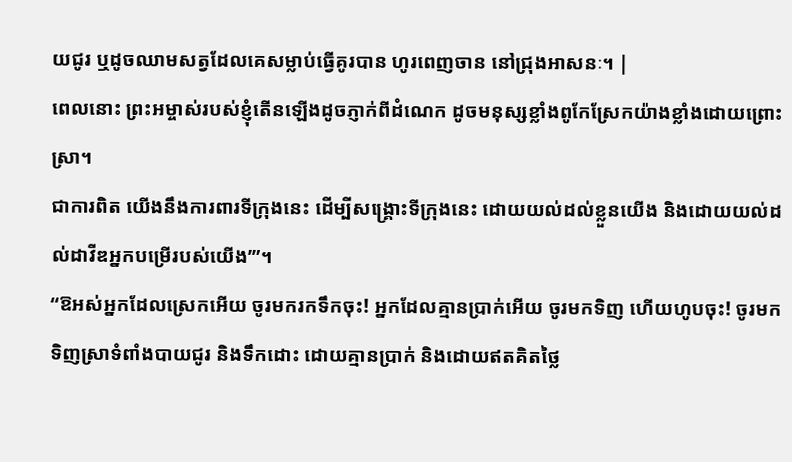យជូរ ឬដូចឈាមសត្វដែលគេសម្លាប់ធ្វើគូរបាន ហូរពេញចាន នៅជ្រុងអាសនៈ។ |
ពេលនោះ ព្រះអម្ចាស់របស់ខ្ញុំតើនឡើងដូចភ្ញាក់ពីដំណេក ដូចមនុស្សខ្លាំងពូកែស្រែកយ៉ាងខ្លាំងដោយព្រោះស្រា។
ជាការពិត យើងនឹងការពារទីក្រុងនេះ ដើម្បីសង្គ្រោះទីក្រុងនេះ ដោយយល់ដល់ខ្លួនយើង និងដោយយល់ដល់ដាវីឌអ្នកបម្រើរបស់យើង’”។
“ឱអស់អ្នកដែលស្រេកអើយ ចូរមករកទឹកចុះ! អ្នកដែលគ្មានប្រាក់អើយ ចូរមកទិញ ហើយហូបចុះ! ចូរមកទិញស្រាទំពាំងបាយជូរ និងទឹកដោះ ដោយគ្មានប្រាក់ និងដោយឥតគិតថ្លៃ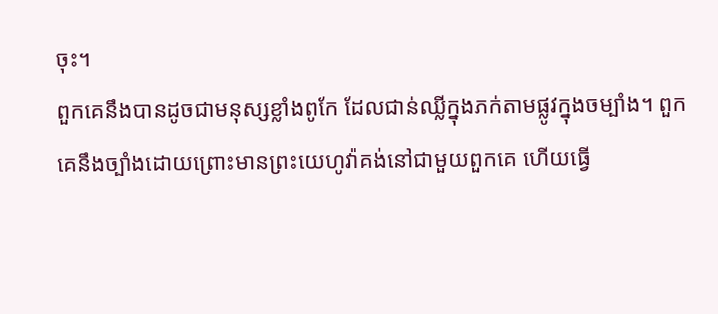ចុះ។
ពួកគេនឹងបានដូចជាមនុស្សខ្លាំងពូកែ ដែលជាន់ឈ្លីក្នុងភក់តាមផ្លូវក្នុងចម្បាំង។ ពួកគេនឹងច្បាំងដោយព្រោះមានព្រះយេហូវ៉ាគង់នៅជាមួយពួកគេ ហើយធ្វើ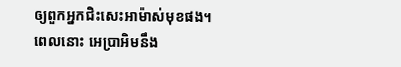ឲ្យពួកអ្នកជិះសេះអាម៉ាស់មុខផង។
ពេលនោះ អេប្រាអិមនឹង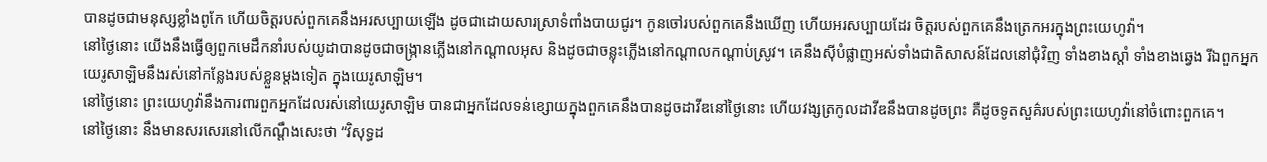បានដូចជាមនុស្សខ្លាំងពូកែ ហើយចិត្តរបស់ពួកគេនឹងអរសប្បាយឡើង ដូចជាដោយសារស្រាទំពាំងបាយជូរ។ កូនចៅរបស់ពួកគេនឹងឃើញ ហើយអរសប្បាយដែរ ចិត្តរបស់ពួកគេនឹងត្រេកអរក្នុងព្រះយេហូវ៉ា។
នៅថ្ងៃនោះ យើងនឹងធ្វើឲ្យពួកមេដឹកនាំរបស់យូដាបានដូចជាចង្ក្រានភ្លើងនៅកណ្ដាលអុស និងដូចជាចន្លុះភ្លើងនៅកណ្ដាលកណ្ដាប់ស្រូវ។ គេនឹងស៊ីបំផ្លាញអស់ទាំងជាតិសាសន៍ដែលនៅជុំវិញ ទាំងខាងស្ដាំ ទាំងខាងឆ្វេង រីឯពួកអ្នកយេរូសាឡិមនឹងរស់នៅកន្លែងរបស់ខ្លួនម្ដងទៀត ក្នុងយេរូសាឡិម។
នៅថ្ងៃនោះ ព្រះយេហូវ៉ានឹងការពារពួកអ្នកដែលរស់នៅយេរូសាឡិម បានជាអ្នកដែលទន់ខ្សោយក្នុងពួកគេនឹងបានដូចដាវីឌនៅថ្ងៃនោះ ហើយវង្សត្រកូលដាវីឌនឹងបានដូចព្រះ គឺដូចទូតសួគ៌របស់ព្រះយេហូវ៉ានៅចំពោះពួកគេ។
នៅថ្ងៃនោះ នឹងមានសរសេរនៅលើកណ្ដឹងសេះថា “វិសុទ្ធដ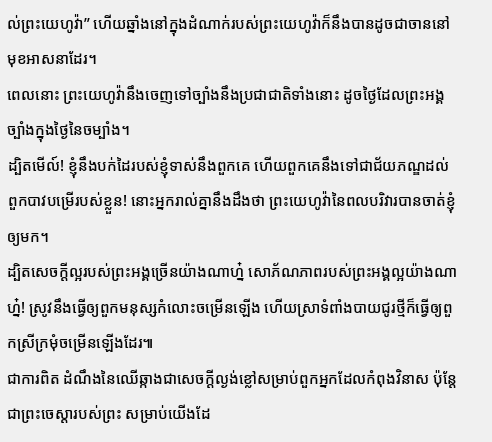ល់ព្រះយេហូវ៉ា” ហើយឆ្នាំងនៅក្នុងដំណាក់របស់ព្រះយេហូវ៉ាក៏នឹងបានដូចជាចាននៅមុខអាសនាដែរ។
ពេលនោះ ព្រះយេហូវ៉ានឹងចេញទៅច្បាំងនឹងប្រជាជាតិទាំងនោះ ដូចថ្ងៃដែលព្រះអង្គច្បាំងក្នុងថ្ងៃនៃចម្បាំង។
ដ្បិតមើល៍! ខ្ញុំនឹងបក់ដៃរបស់ខ្ញុំទាស់នឹងពួកគេ ហើយពួកគេនឹងទៅជាជ័យភណ្ឌដល់ពួកបាវបម្រើរបស់ខ្លួន! នោះអ្នករាល់គ្នានឹងដឹងថា ព្រះយេហូវ៉ានៃពលបរិវារបានចាត់ខ្ញុំឲ្យមក។
ដ្បិតសេចក្ដីល្អរបស់ព្រះអង្គច្រើនយ៉ាងណាហ្ន៎ សោភ័ណភាពរបស់ព្រះអង្គល្អយ៉ាងណាហ្ន៎! ស្រូវនឹងធ្វើឲ្យពួកមនុស្សកំលោះចម្រើនឡើង ហើយស្រាទំពាំងបាយជូរថ្មីក៏ធ្វើឲ្យពួកស្រីក្រមុំចម្រើនឡើងដែរ៕
ជាការពិត ដំណឹងនៃឈើឆ្កាងជាសេចក្ដីល្ងង់ខ្លៅសម្រាប់ពួកអ្នកដែលកំពុងវិនាស ប៉ុន្តែជាព្រះចេស្ដារបស់ព្រះ សម្រាប់យើងដែ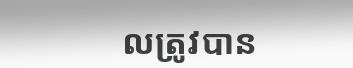លត្រូវបាន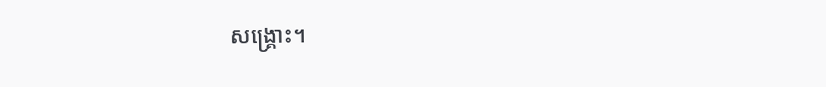សង្គ្រោះ។